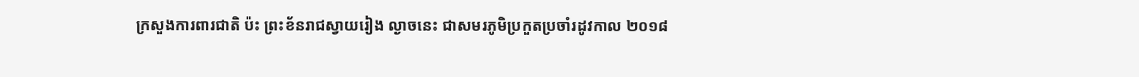ក្រសួងការពារជាតិ ប៉ះ ព្រះខ័នរាជស្វាយរៀង ល្ងាចនេះ ជាសមរភូមិប្រកួតប្រចាំរដូវកាល ២០១៨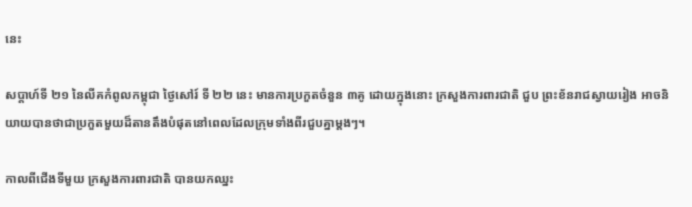នេះ

សប្តាហ៍ទី ២១ នៃលីគកំពូលកម្ពុជា ថ្ងៃសៅរ៍ ទី ២២ នេះ មានការប្រកួតចំនួន ៣គូ ដោយក្នុងនោះ ក្រសួងការពារជាតិ ជួប ព្រះខ័នរាជស្វាយរៀង អាចនិយាយបានថាជាប្រកួតមួយដ៏តានតឹងបំផុតនៅពេលដែលក្រុមទាំងពីរជួបគ្នាម្តងៗ។

កាលពីជើងទីមួយ ក្រសួងការពារជាតិ បានយកឈ្នះ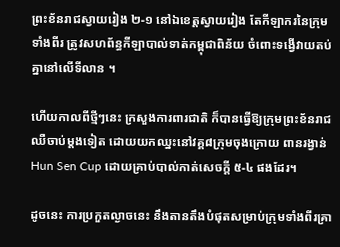ព្រះខ័នរាជស្វាយរៀង ២-១ នៅឯខេត្តស្វាយរៀង តែកីឡាករនៃក្រុមទាំងពីរ ត្រូវសហព័ន្ធកីឡាបាល់ទាត់កម្ពុជាពិន័យ ចំពោះទង្វើវាយតប់គ្នានៅលើទីលាន ។

ហើយកាលពីថ្មីៗនេះ ក្រសួងការពារជាតិ ក៏បានធ្វើឱ្យក្រុមព្រះខ័នរាជ ឈឺចាប់ម្តងទៀត ដោយយកឈ្នះនៅវគ្គ៨ក្រុមចុងក្រោយ ពានរង្វាន់ Hun Sen Cup ដោយគ្រាប់បាល់កាត់សេចក្តី ៥-៤ ផងដែរ។

ដូចនេះ ការប្រកួតល្ងាចនេះ នឹងតានតឹងបំផុតសម្រាប់ក្រុមទាំងពីរគ្រា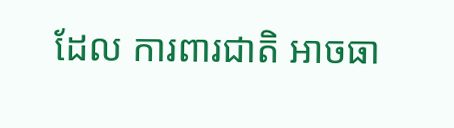ដែល ការពារជាតិ អាចធា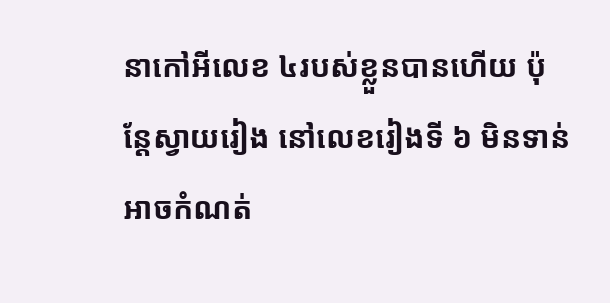នាកៅអីលេខ ៤របស់ខ្លួនបានហើយ ប៉ុន្តែស្វាយរៀង នៅលេខរៀងទី ៦ មិនទាន់អាចកំណត់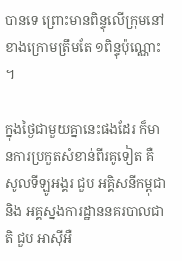បានទេ ព្រោះមានពិន្ទុលើក្រុមនៅខាងក្រោមត្រឹមតែ ១ពិន្ទុប៉ុណ្ណោះ ។

ក្នុងថ្ងៃជាមួយគ្នានេះផងដែរ ក៏មានការប្រកួតសំខាន់ពីរគូទៀត គឺ សូលទីឡូអង្គរ ជួប អគ្គិសនីកម្ពុជា និង អគ្គស្នងការដ្ឋាននគរបាលជាតិ ជួប អាស៊ីអឺ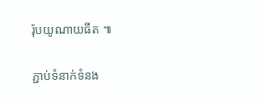រ៉ុបយូណាយធីត ៕

ភ្ជាប់ទំនាក់ទំនង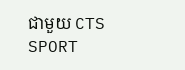ជាមួយ CTS SPORT